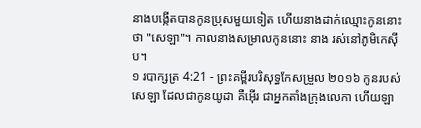នាងបង្កើតបានកូនប្រុសមួយទៀត ហើយនាងដាក់ឈ្មោះកូននោះថា "សេឡា"។ កាលនាងសម្រាលកូននោះ នាង រស់នៅភូមិកេស៊ីប។
១ របាក្សត្រ 4:21 - ព្រះគម្ពីរបរិសុទ្ធកែសម្រួល ២០១៦ កូនរបស់សេឡា ដែលជាកូនយូដា គឺអ៊ើរ ជាអ្នកតាំងក្រុងលេកា ហើយឡា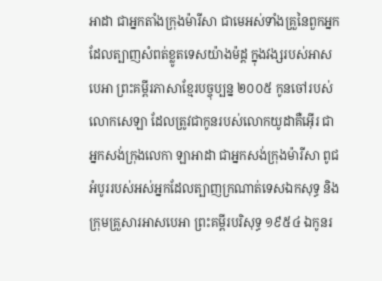អាដា ជាអ្នកតាំងក្រុងម៉ារីសា ជាមេអស់ទាំងគ្រួនៃពួកអ្នកដែលត្បាញសំពត់ខ្លូតទេសយ៉ាងម៉ដ្ត ក្នុងវង្សរបស់អាសបេអា ព្រះគម្ពីរភាសាខ្មែរបច្ចុប្បន្ន ២០០៥ កូនចៅរបស់លោកសេឡា ដែលត្រូវជាកូនរបស់លោកយូដាគឺអ៊ើរ ជាអ្នកសង់ក្រុងលេកា ឡាអាដា ជាអ្នកសង់ក្រុងម៉ារីសា ពូជអំបូររបស់អស់អ្នកដែលត្បាញក្រណាត់ទេសឯកសុទ្ធ និងក្រុមគ្រួសារអាសបេអា ព្រះគម្ពីរបរិសុទ្ធ ១៩៥៤ ឯកូនរ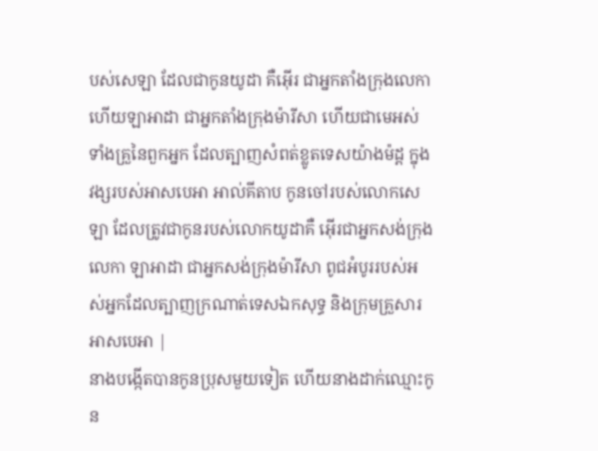បស់សេឡា ដែលជាកូនយូដា គឺអ៊ើរ ជាអ្នកតាំងក្រុងលេកា ហើយឡាអាដា ជាអ្នកតាំងក្រុងម៉ារីសា ហើយជាមេអស់ទាំងគ្រួនៃពួកអ្នក ដែលត្បាញសំពត់ខ្លូតទេសយ៉ាងម៉ដ្ត ក្នុងវង្សរបស់អាសបេអា អាល់គីតាប កូនចៅរបស់លោកសេឡា ដែលត្រូវជាកូនរបស់លោកយូដាគឺ អ៊ើរជាអ្នកសង់ក្រុងលេកា ឡាអាដា ជាអ្នកសង់ក្រុងម៉ារីសា ពូជអំបូររបស់អស់អ្នកដែលត្បាញក្រណាត់ទេសឯកសុទ្ធ និងក្រុមគ្រួសារអាសបេអា |
នាងបង្កើតបានកូនប្រុសមួយទៀត ហើយនាងដាក់ឈ្មោះកូន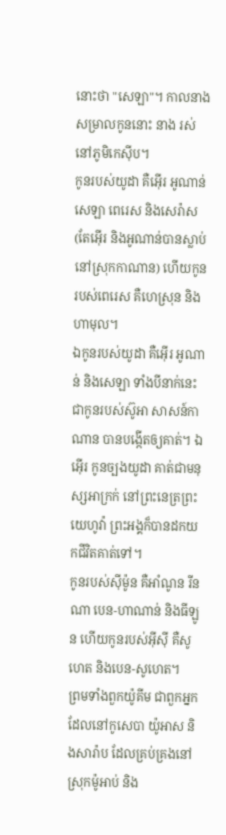នោះថា "សេឡា"។ កាលនាងសម្រាលកូននោះ នាង រស់នៅភូមិកេស៊ីប។
កូនរបស់យូដា គឺអ៊ើរ អូណាន់ សេឡា ពេរេស និងសេរ៉ាស (តែអ៊ើរ និងអូណាន់បានស្លាប់នៅស្រុកកាណាន) ហើយកូនរបស់ពេរេស គឺហេស្រុន និងហាមុល។
ឯកូនរបស់យូដា គឺអ៊ើរ អូណាន់ និងសេឡា ទាំងបីនាក់នេះជាកូនរបស់ស៊ូអា សាសន៍កាណាន បានបង្កើតឲ្យគាត់។ ឯអ៊ើរ កូនច្បងយូដា គាត់ជាមនុស្សអាក្រក់ នៅព្រះនេត្រព្រះយេហូវ៉ា ព្រះអង្គក៏បានដកយកជីវិតគាត់ទៅ។
កូនរបស់ស៊ីម៉ូន គឺអាំណូន រីនណា បេន-ហាណាន់ និងធីឡូន ហើយកូនរបស់អ៊ីស៊ី គឺសូហេត និងបេន-សូហេត។
ព្រមទាំងពួកយ៉ូគីម ជាពួកអ្នកដែលនៅកូសេបា យ៉ូអាស និងសារ៉ាប ដែលគ្រប់គ្រងនៅស្រុកម៉ូអាប់ និង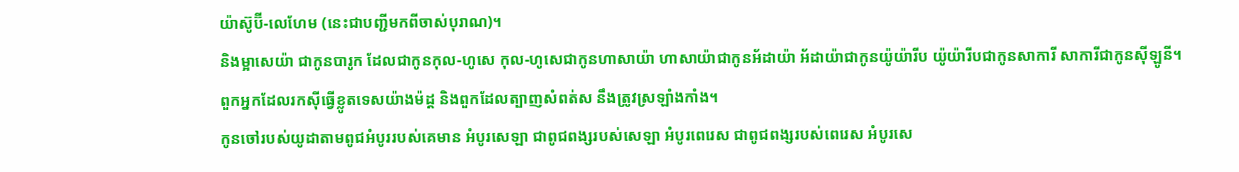យ៉ាស៊ូប៊ី-លេហែម (នេះជាបញ្ជីមកពីចាស់បុរាណ)។
និងម្អាសេយ៉ា ជាកូនបារូក ដែលជាកូនកុល-ហូសេ កុល-ហូសេជាកូនហាសាយ៉ា ហាសាយ៉ាជាកូនអ័ដាយ៉ា អ័ដាយ៉ាជាកូនយ៉ូយ៉ារីប យ៉ូយ៉ារីបជាកូនសាការី សាការីជាកូនស៊ីឡូនី។
ពួកអ្នកដែលរកស៊ីធ្វើខ្លូតទេសយ៉ាងម៉ដ្ត និងពួកដែលត្បាញសំពត់ស នឹងត្រូវស្រឡាំងកាំង។
កូនចៅរបស់យូដាតាមពូជអំបូររបស់គេមាន អំបូរសេឡា ជាពូជពង្សរបស់សេឡា អំបូរពេរេស ជាពូជពង្សរបស់ពេរេស អំបូរសេ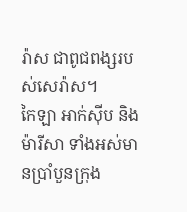រ៉ាស ជាពូជពង្សរបស់សេរ៉ាស។
កៃឡា អាក់ស៊ីប និងម៉ារីសា ទាំងអស់មានប្រាំបួនក្រុង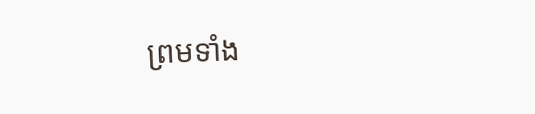ព្រមទាំង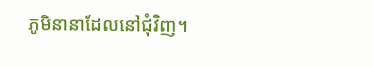ភូមិនានាដែលនៅជុំវិញ។